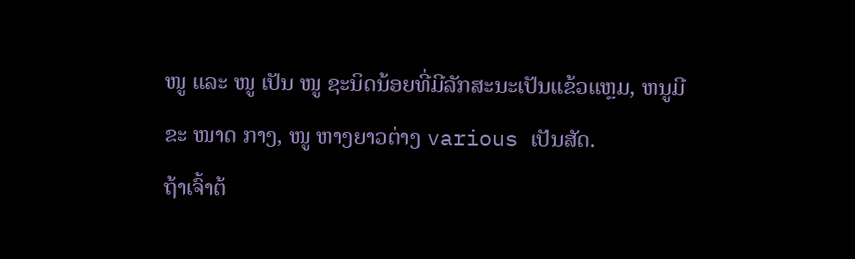ໜູ ແລະ ໜູ ເປັນ ໜູ ຊະນິດນ້ອຍທີ່ມີລັກສະນະເປັນແຂ້ວແຫຼມ, ຫນູມີຂະ ໜາດ ກາງ, ໜູ ຫາງຍາວຕ່າງ various ເປັນສັດ.
ຖ້າເຈົ້າຕ້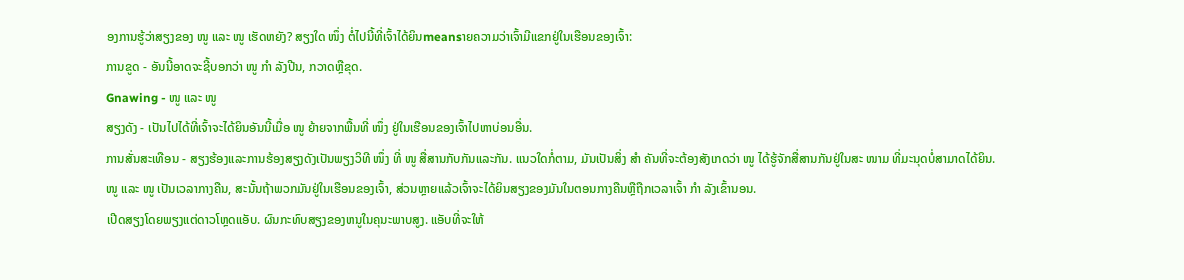ອງການຮູ້ວ່າສຽງຂອງ ໜູ ແລະ ໜູ ເຮັດຫຍັງ? ສຽງໃດ ໜຶ່ງ ຕໍ່ໄປນີ້ທີ່ເຈົ້າໄດ້ຍິນmeansາຍຄວາມວ່າເຈົ້າມີແຂກຢູ່ໃນເຮືອນຂອງເຈົ້າ:
ການຂູດ - ອັນນີ້ອາດຈະຊີ້ບອກວ່າ ໜູ ກຳ ລັງປີນ, ກວາດຫຼືຂຸດ.
Gnawing - ໜູ ແລະ ໜູ
ສຽງດັງ - ເປັນໄປໄດ້ທີ່ເຈົ້າຈະໄດ້ຍິນອັນນີ້ເມື່ອ ໜູ ຍ້າຍຈາກພື້ນທີ່ ໜຶ່ງ ຢູ່ໃນເຮືອນຂອງເຈົ້າໄປຫາບ່ອນອື່ນ.
ການສັ່ນສະເທືອນ - ສຽງຮ້ອງແລະການຮ້ອງສຽງດັງເປັນພຽງວິທີ ໜຶ່ງ ທີ່ ໜູ ສື່ສານກັບກັນແລະກັນ. ແນວໃດກໍ່ຕາມ, ມັນເປັນສິ່ງ ສຳ ຄັນທີ່ຈະຕ້ອງສັງເກດວ່າ ໜູ ໄດ້ຮູ້ຈັກສື່ສານກັນຢູ່ໃນສະ ໜາມ ທີ່ມະນຸດບໍ່ສາມາດໄດ້ຍິນ.
ໜູ ແລະ ໜູ ເປັນເວລາກາງຄືນ, ສະນັ້ນຖ້າພວກມັນຢູ່ໃນເຮືອນຂອງເຈົ້າ, ສ່ວນຫຼາຍແລ້ວເຈົ້າຈະໄດ້ຍິນສຽງຂອງມັນໃນຕອນກາງຄືນຫຼືຖືກເວລາເຈົ້າ ກຳ ລັງເຂົ້ານອນ.
ເປີດສຽງໂດຍພຽງແຕ່ດາວໂຫຼດແອັບ. ຜົນກະທົບສຽງຂອງຫນູໃນຄຸນະພາບສູງ. ແອັບທີ່ຈະໃຫ້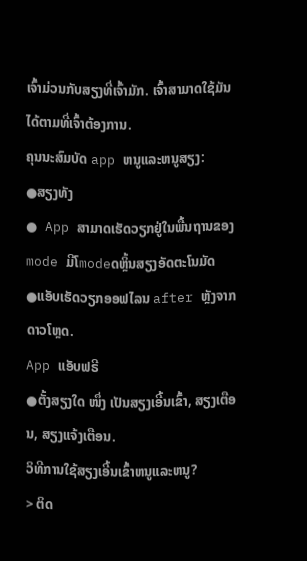ເຈົ້າມ່ວນກັບສຽງທີ່ເຈົ້າມັກ. ເຈົ້າສາມາດໃຊ້ມັນໄດ້ຕາມທີ່ເຈົ້າຕ້ອງການ.
ຄຸນນະສົມບັດ app ຫນູແລະຫນູສຽງ:
●ສຽງທັງ
● App ສາມາດເຮັດວຽກຢູ່ໃນພື້ນຖານຂອງ
mode ມີໂmodeດຫຼິ້ນສຽງອັດຕະໂນມັດ
●ແອັບເຮັດວຽກອອຟໄລນ after ຫຼັງຈາກດາວໂຫຼດ.
App ແອັບຟຣີ
●ຕັ້ງສຽງໃດ ໜຶ່ງ ເປັນສຽງເອີ້ນເຂົ້າ, ສຽງເຕືອນ, ສຽງແຈ້ງເຕືອນ.
ວິທີການໃຊ້ສຽງເອີ້ນເຂົ້າຫນູແລະຫນູ?
> ຕິດ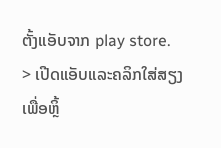ຕັ້ງແອັບຈາກ play store.
> ເປີດແອັບແລະຄລິກໃສ່ສຽງເພື່ອຫຼິ້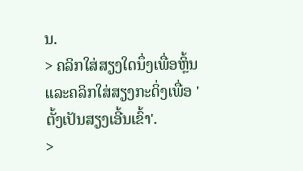ນ.
> ຄລິກໃສ່ສຽງໃດນຶ່ງເພື່ອຫຼິ້ນແລະຄລິກໃສ່ສຽງກະດິ່ງເພື່ອ 'ຕັ້ງເປັນສຽງເອີ້ນເຂົ້າ'.
>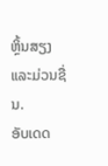ຫຼິ້ນສຽງແລະມ່ວນຊື່ນ.
ອັບເດດ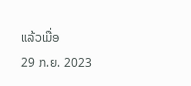ແລ້ວເມື່ອ
29 ກ.ຍ. 2023